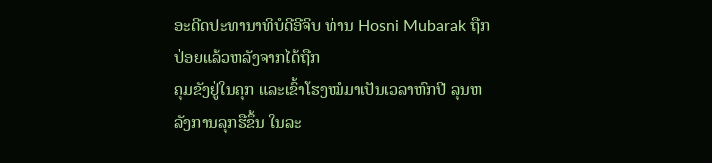ອະດີດປະທານາທິບໍດີອີຈິບ ທ່ານ Hosni Mubarak ຖືກປ່ອຍແລ້ວຫລັງຈາກໄດ້ຖືກ
ຄຸມຂັງຢູ່ໃນຄຸກ ແລະເຂົ້າໂຮງໝໍມາເປັນເວລາຫົກປີ ລຸນຫລັງການລຸກຮືຂຶ້ນ ໃນລະ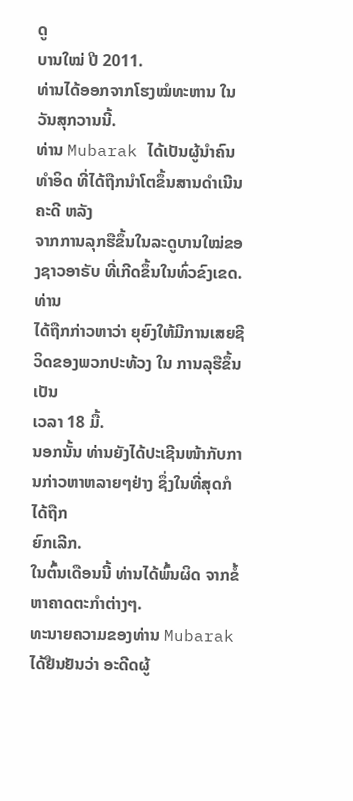ດູ
ບານໃໝ່ ປີ 2011.
ທ່ານໄດ້ອອກຈາກໂຮງໝໍທະຫານ ໃນວັນສຸກວານນີ້.
ທ່ານ Mubarak ໄດ້ເປັນຜູ້ນຳຄົນທຳອິດ ທີ່ໄດ້ຖືກນຳໂຕຂຶ້ນສານດຳເນີນຄະດີ ຫລັງ
ຈາກການລຸກຮືຂຶ້ນໃນລະດູບານໃໝ່ຂອງຊາວອາຣັບ ທີ່ເກີດຂຶ້ນໃນທົ່ວຂົງເຂດ. ທ່ານ
ໄດ້ຖືກກ່າວຫາວ່າ ຍຸຍົງໃຫ້ມີການເສຍຊີວິດຂອງພວກປະທ້ວງ ໃນ ການລຸຮືຂຶ້ນເປັນ
ເວລາ 18 ມື້.
ນອກນັ້ນ ທ່ານຍັງໄດ້ປະເຊີນໜ້າກັບການກ່າວຫາຫລາຍໆຢ່າງ ຊຶ່ງໃນທີ່ສຸດກໍໄດ້ຖືກ
ຍົກເລີກ.
ໃນຕົ້ນເດືອນນີ້ ທ່ານໄດ້ພົ້ນຜິດ ຈາກຂໍ້ຫາຄາດຕະກຳຕ່າງໆ.
ທະນາຍຄວາມຂອງທ່ານ Mubarak ໄດ້ຢືນຢັນວ່າ ອະດີດຜູ້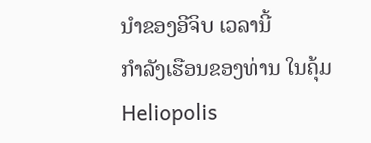ນຳຂອງອີຈິບ ເວລານີ້
ກຳລັງເຮືອນຂອງທ່ານ ໃນຄຸ້ມ Heliopolis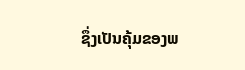ຊຶ່ງເປັນຄຸ້ມຂອງພ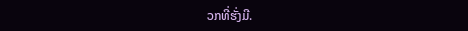ວກທີ່ຮັ່ງມີ.